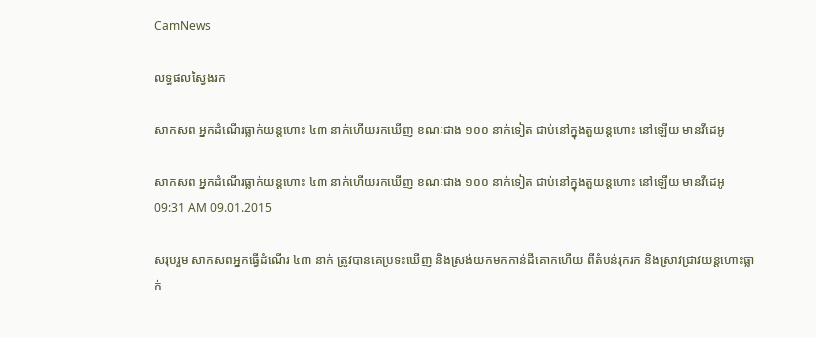CamNews

លទ្ធផលស្វៃងរក

សាកសព អ្នកដំណើរធ្លាក់យន្តហោះ ៤៣ នាក់ហើយរកឃើញ ខណៈជាង ១០០ នាក់ទៀត ជាប់នៅក្នុងតួយន្តហោះ នៅឡើយ មានវីដេអូ

សាកសព អ្នកដំណើរធ្លាក់យន្តហោះ ៤៣ នាក់ហើយរកឃើញ ខណៈជាង ១០០ នាក់ទៀត ជាប់នៅក្នុងតួយន្តហោះ នៅឡើយ មានវីដេអូ
09:31 AM 09.01.2015

សរុបរួម សាកសពអ្នកធ្វើដំណើរ ៤៣ នាក់ ត្រូវបានគេប្រទះឃើញ និងស្រង់យកមកកាន់ដីគោកហើយ ពីតំបន់រុករក និងស្រាវជ្រាវយន្តហោះធ្លាក់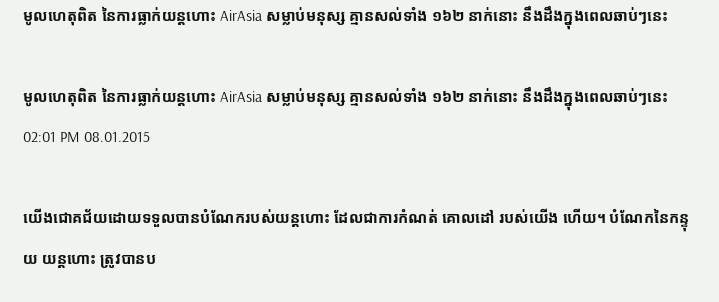មូលហេតុពិត នៃការធ្លាក់យន្តហោះ AirAsia សម្លាប់មនុស្ស គ្មានសល់ទាំង ១៦២ នាក់នោះ នឹងដឹងក្នុងពេលឆាប់ៗនេះ

មូលហេតុពិត នៃការធ្លាក់យន្តហោះ AirAsia សម្លាប់មនុស្ស គ្មានសល់ទាំង ១៦២ នាក់នោះ នឹងដឹងក្នុងពេលឆាប់ៗនេះ
02:01 PM 08.01.2015

យើងជោគជ័យដោយទទួលបានបំណែករបស់យន្តហោះ ដែលជាការកំណត់ គោលដៅ របស់យើង ហើយ។ បំណែកនៃកន្ទុយ យន្តហោះ ត្រូវបានប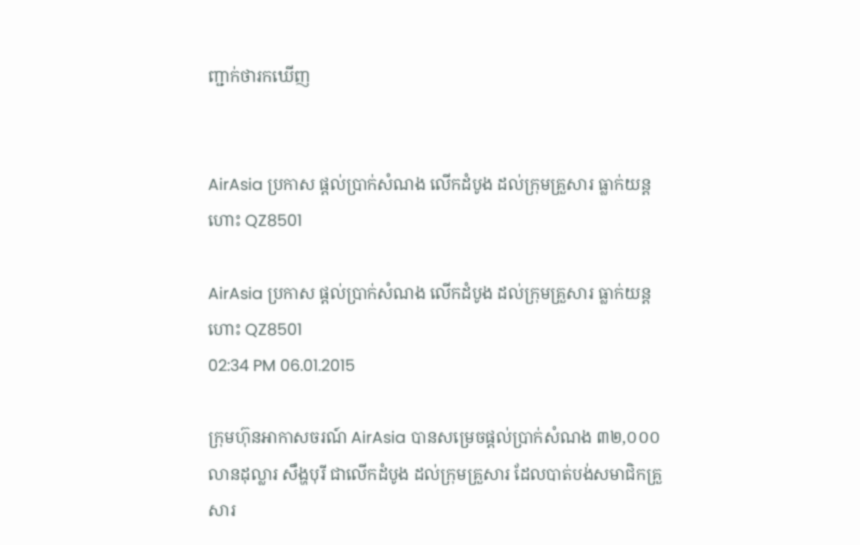ញ្ជាក់ថារកឃើញ


AirAsia ប្រកាស ផ្តល់ប្រាក់សំណង លើកដំបូង ដល់ក្រុមគ្រួសារ ធ្លាក់យន្តហោះ QZ8501

AirAsia ប្រកាស ផ្តល់ប្រាក់សំណង លើកដំបូង ដល់ក្រុមគ្រួសារ ធ្លាក់យន្តហោះ QZ8501
02:34 PM 06.01.2015

ក្រុមហ៊ុនអាកាសចរណ៍ AirAsia បានសម្រេចផ្តល់ប្រាក់សំណង ៣២,០០០ លានដុល្លារ សឹង្ហបុរី ជាលើកដំបូង ដល់ក្រុមគ្រួសារ ដែលបាត់បង់សមាជិកគ្រួសារ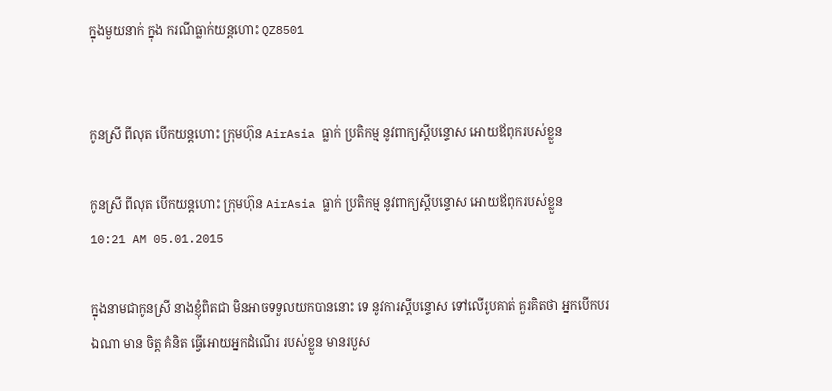ក្នុងមួយនាក់ ក្នុង ករណីធ្លាក់យន្តហោះ QZ8501


កូនស្រី ពីលុត បើកយន្តហោះ ក្រុមហ៊ុន AirAsia ធ្លាក់ ប្រតិកម្ម នូវពាក្យស្តីបន្ទោស អោយឪពុករបស់ខ្លួន

កូនស្រី ពីលុត បើកយន្តហោះ ក្រុមហ៊ុន AirAsia ធ្លាក់ ប្រតិកម្ម នូវពាក្យស្តីបន្ទោស អោយឪពុករបស់ខ្លួន
10:21 AM 05.01.2015

ក្នុងនាមជាកូនស្រី នាងខ្ញុំពិតជា មិនអាចទទួលយកបាននោះ ទេ នូវការស្តីបន្ទោស ទៅលើរូបគាត់ គួរគិតថា អ្នកបើកបរ ឯណា មាន ចិត្ត គំនិត ធ្វើអោយអ្នកដំណើរ របស់ខ្លួន មានរបួស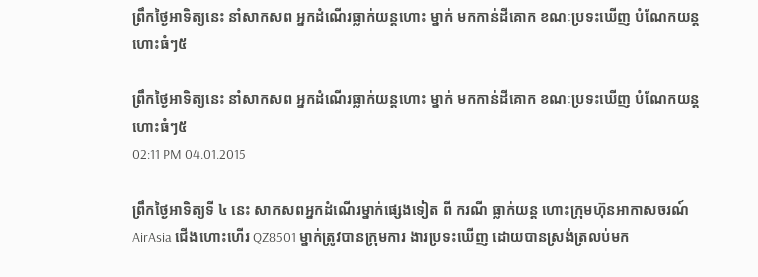ព្រឹកថ្ងៃអាទិត្យនេះ នាំសាកសព អ្នកដំណើរធ្លាក់យន្តហោះ ម្នាក់ មកកាន់ដីគោក ខណៈប្រទះឃើញ បំណែកយន្តហោះធំៗ៥

ព្រឹកថ្ងៃអាទិត្យនេះ នាំសាកសព អ្នកដំណើរធ្លាក់យន្តហោះ ម្នាក់ មកកាន់ដីគោក ខណៈប្រទះឃើញ បំណែកយន្តហោះធំៗ៥
02:11 PM 04.01.2015

ព្រឹកថ្ងៃអាទិត្យទី ៤ នេះ សាកសពអ្នកដំណើរម្នាក់ផ្សេងទៀត ពី ករណី ធ្លាក់យន្ត ហោះក្រុមហ៊ុនអាកាសចរណ៍ AirAsia ជើងហោះហើរ QZ8501 ម្នាក់ត្រូវបានក្រុមការ ងារប្រទះឃើញ ដោយបានស្រង់ត្រលប់មក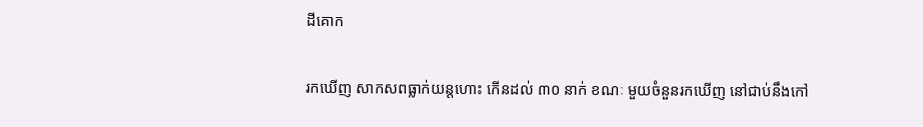ដីគោក


រកឃើញ សាកសពធ្លាក់យន្តហោះ កើនដល់ ៣០ នាក់ ខណៈ មួយចំនួនរកឃើញ នៅជាប់នឹងកៅ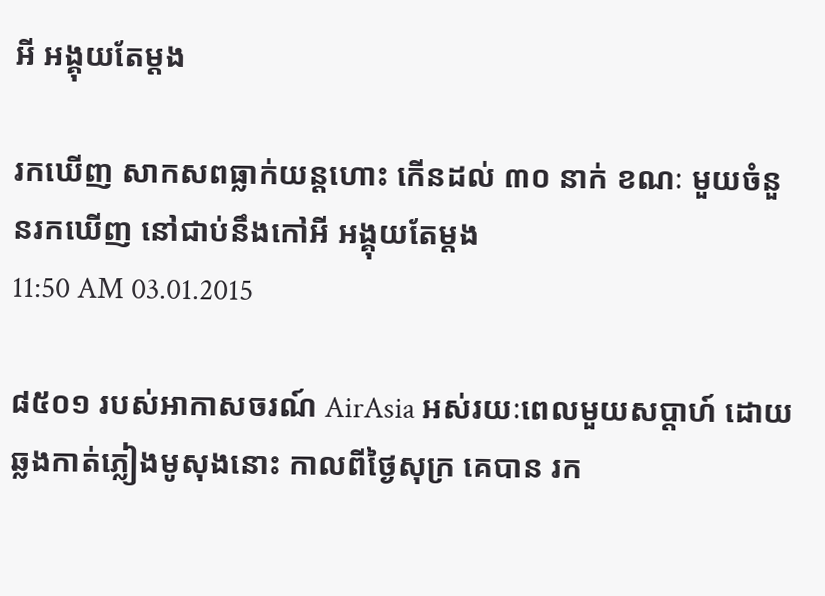អី អង្គុយតែម្តង

រកឃើញ សាកសពធ្លាក់យន្តហោះ កើនដល់ ៣០ នាក់ ខណៈ មួយចំនួនរកឃើញ នៅជាប់នឹងកៅអី អង្គុយតែម្តង
11:50 AM 03.01.2015

៨៥០១ របស់អាកាសចរណ៍ AirAsia អស់រយៈពេលមួយសប្តាហ៍ ដោយឆ្លងកាត់ភ្លៀងមូសុងនោះ កាលពីថ្ងៃសុក្រ គេបាន រក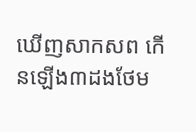ឃើញសាកសព កើនឡើង៣ដងថែម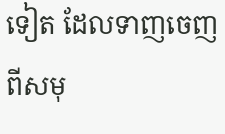ទៀត ដែលទាញចេញពីសមុ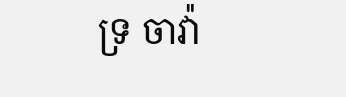ទ្រ ចាវ៉ា